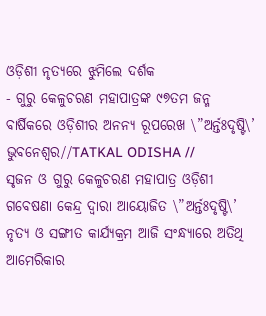ଓଡ଼ିଶୀ ନୃତ୍ୟରେ ଝୁମିଲେ ଦର୍ଶକ
- ଗୁରୁ କେଳୁଚରଣ ମହାପାତ୍ରଙ୍କ ୯୭ତମ ଜନ୍ମ ବାର୍ଷିକରେ ଓଡ଼ିଶୀର ଅନନ୍ୟ ରୂପରେଖ \”ଅର୍ନ୍ତଃଦୃଷ୍ଟି\’
ଭୁବନେଶ୍ୱର//TATKAL ODISHA //
ସୃଜନ ଓ ଗୁରୁ କେଳୁଚରଣ ମହାପାତ୍ର ଓଡ଼ିଶୀ ଗବେଷଣା କେନ୍ଦ୍ର ଦ୍ୱାରା ଆୟୋଜିତ \”ଅର୍ନ୍ତଃଦୃଷ୍ଟି\’ ନୃତ୍ୟ ଓ ସଙ୍ଗୀତ କାର୍ଯ୍ୟକ୍ରମ ଆଜି ସଂନ୍ଧ୍ୟାରେ ଅତିଥି ଆମେରିକାର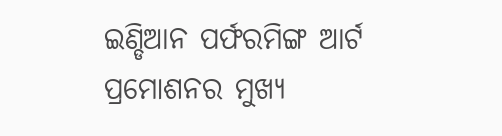ଇଣ୍ଡିଆନ ପର୍ଫରମିଙ୍ଗ ଆର୍ଟ ପ୍ରମୋଶନର ମୁଖ୍ୟ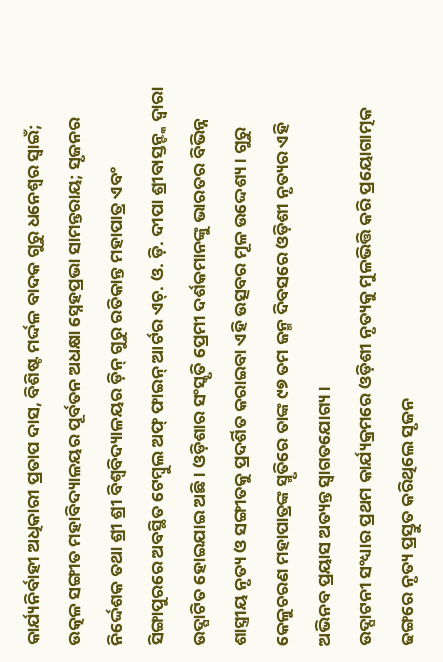କାର୍ଯ୍ୟନିର୍ବାହୀ ଅଧିକାରୀ ପ୍ରତାପ ଦାସ, ବିଶିଷ୍ଟ ମର୍ଦ୍ଦଳ ବାଦକ ଗୁରୁ ଧନେଶ୍ୱର ସ୍ୱାଇଁ; ଉତ୍କଳ ସଙ୍ଗୀତ ମହାବିଦ୍ୟାଳୟର ପୂର୍ବତନ ଅଧକ୍ଷା ସ୍ନେହପ୍ରଭା ସାମନ୍ତରାୟ; ସୃଜନର ନିର୍ଦ୍ଦେଶକ ତଥା ଶ୍ରୀ ଶ୍ରୀ ବିଶ୍ୱବିଦ୍ୟାଳୟର ଡ଼ିନ୍ ଗୁରୁ ରତିକାନ୍ତ ମହାପାତ୍ର ଏବଂ ସିଙ୍ଗାପୁରରେ ଅବସ୍ଥିତ ଟେମ୍ବୁଲ ଅଫ୍ ଫାଇନ୍ ଆର୍ଟର ଏଚ୍. ଓ. ଡ଼ି. ଦୀପା ଶ୍ରୀବାସ୍ତନ୍ଙ୍କ ଦ୍ୱାରା ଉଦ୍ଘାଟିତ ହୋଇଯାଇ ଅଛି । ଓଡ଼ିଶାର ସଂସ୍କୃତି ପ୍ରେମୀ ଦର୍ଶକମାନଙ୍କୁ ଭାରତର ବିଭିନ୍ନ ଶାସ୍ତ୍ରୀୟ ନୃତ୍ୟ ଓ ସଙ୍ଗୀତକୁ ପ୍ରଦର୍ଶିତ କରାଇବା ଏହି ଉତ୍ସବର ମୂଳ ଉଦ୍ଦେଶ୍ୟ । ଗୁରୁ କେଳୁଚରଣ ମହାପାତ୍ରଙ୍କ ସ୍ମୃତିରେ ତାଙ୍କ ୯୭ ତମ ଜନ୍ମ ଦିବସରେ ଓଡ଼ିଶୀ ନୃତ୍ୟର ଏହି ଅଭିନବ ପ୍ରୟାସ ଅତ୍ୟନ୍ତ ସ୍ୱାଗତଯୋଗ୍ୟ ।
ଉଦ୍ଘାଟନୀ ସଂଧ୍ୟାର ପ୍ରଥମ କାର୍ଯ୍ୟକ୍ରମରେ ଓଡ଼ିଶୀ ନୃତ୍ୟକୁ ମୁଳଭିତ୍ତି କରି ପ୍ରୟୋଗାତ୍ମକ ଢଙ୍ଗରେ ନୃତ୍ୟ ପ୍ରସ୍ତୁତ କରିଥିଲେ ସୃଜନ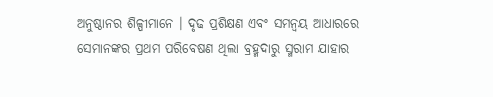ଅନୁଷ୍ଠାନର ଶିଳ୍ପୀମାନେ । ଦୃଢ ପ୍ରଶିକ୍ଷଣ ଏବଂ ସମନ୍ୱୟ ଆଧାରରେ ସେମାନଙ୍କର ପ୍ରଥମ ପରିବେଷଣ ଥିଲା ବ୍ରହ୍ମଦାରୁ ସ୍ମରାମ ଯାହାର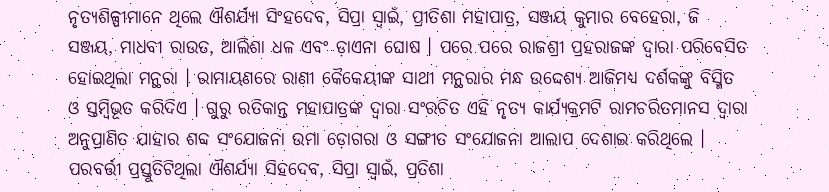ନୃତ୍ୟଶିଳ୍ପୀମାନେ ଥିଲେ ଐଶର୍ଯ୍ୟା ସିଂହଦେବ, ସିପ୍ରା ସ୍ୱାଇଁ, ପ୍ରୀତିଶା ମହାପାତ୍ର, ସଞ୍ଜୟ କୁମାର ବେହେରା, ଜି ସଞ୍ଜୟ, ମାଧବୀ ରାଉତ, ଆଲିଶା ଧଳ ଏବଂ ଡ଼ାଏନା ଘୋଷ । ପରେ ପରେ ରାଜଶ୍ରୀ ପ୍ରହରାଜଙ୍କ ଦ୍ୱାରା ପରିବେସିତ ହୋଇଥିଲା ମନ୍ଥରା । ରାମାୟଣରେ ରାଣୀ କୈକେୟୀଙ୍କ ସାଥୀ ମନ୍ଥରାର ମନ୍ଧ ଉଦ୍ଦେଶ୍ୟ ଆଜିମଧ୍ୟ ଦର୍ଶକଙ୍କୁ ବିସ୍ମିତ ଓ ସ୍ତମ୍ବିଭୂତ କରିଦିଏ । ଗୁରୁ ରତିକାନ୍ତ ମହାପାତ୍ରଙ୍କ ଦ୍ୱାରା ସଂରଚିତ ଏହି ନୃତ୍ୟ କାର୍ଯ୍ୟକ୍ରମଟି ରାମଚରିତମାନସ ଦ୍ୱାରା ଅନୁପ୍ରାଣିତ ଯାହାର ଶବ୍ଦ ସଂଯୋଜନା ଉମା ଡ଼ୋଗରା ଓ ସଙ୍ଗୀତ ସଂଯୋଜନା ଆଲାପ ଦେଶାଇ କରିଥିଲେ ।
ପରବର୍ତ୍ତୀ ପ୍ରସ୍ତୁତିଟିଥିଲା ଐଶର୍ଯ୍ୟା ସିହଦେବ, ସିପ୍ରା ସ୍ୱାଇଁ, ପ୍ରତିଶା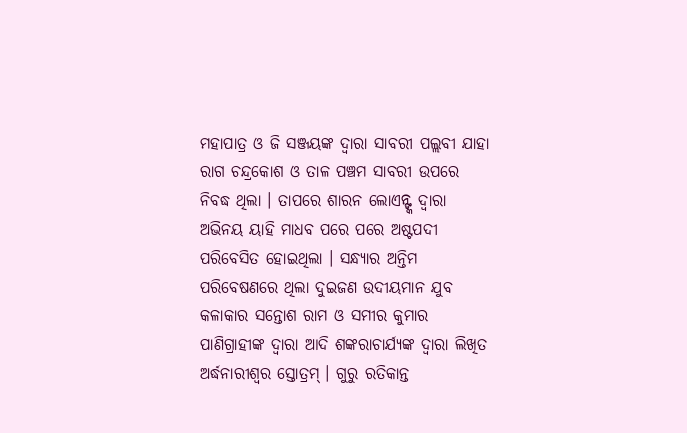ମହାପାତ୍ର ଓ ଜି ସଞ୍ଜୟଙ୍କ ଦ୍ୱାରା ସାବରୀ ପଲ୍ଲବୀ ଯାହା ରାଗ ଚନ୍ଦ୍ରକୋଶ ଓ ତାଳ ପଞ୍ଚମ ସାବରୀ ଉପରେ ନିବଦ୍ଧ ଥିଲା । ତାପରେ ଶାରନ ଲୋଏନ୍ଙ୍କ ଦ୍ୱାରା ଅଭିନୟ ୟାହି ମାଧବ ପରେ ପରେ ଅଷ୍ଟପଦୀ ପରିବେସିତ ହୋଇଥିଲା । ସନ୍ଧ୍ୟାର ଅନ୍ତିମ ପରିବେଷଣରେ ଥିଲା ଦୁଇଜଣ ଉଦୀୟମାନ ଯୁବ କଳାକାର ସନ୍ତୋଶ ରାମ ଓ ସମୀର କୁମାର ପାଣିଗ୍ରାହୀଙ୍କ ଦ୍ୱାରା ଆଦି ଶଙ୍କରାଚାର୍ଯ୍ୟଙ୍କ ଦ୍ୱାରା ଲିଖିତ ଅର୍ଦ୍ଧନାରୀଶ୍ୱର ସ୍ତୋତ୍ରମ୍ । ଗୁରୁ ରତିକାନ୍ତ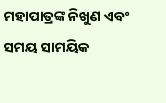ମହାପାତ୍ରଙ୍କ ନିଖୁଣ ଏବଂ ସମୟ ସାମୟିକ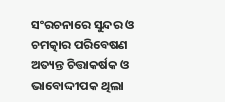ସଂରଚନାରେ ସୁନ୍ଦର ଓ ଚମତ୍କାର ପରିବେଷଣ ଅତ୍ୟନ୍ତ ଚିତ୍ତାକର୍ଷକ ଓ ଭାବୋଦ୍ଦୀପକ ଥିଲା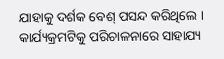ଯାହାକୁ ଦର୍ଶକ ବେଶ୍ ପସନ୍ଦ କରିଥିଲେ । କାର୍ଯ୍ୟକ୍ରମଟିକୁ ପରିଚାଳନାରେ ସାହାଯ୍ୟ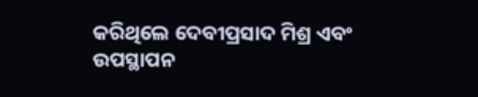କରିଥିଲେ ଦେବୀପ୍ରସାଦ ମିଶ୍ର ଏବଂ ଉପସ୍ଥାପନ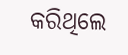କରିଥିଲେ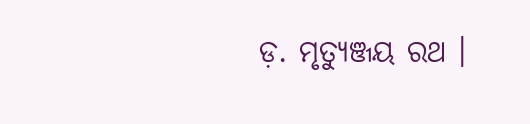ଡ଼. ମୃତ୍ୟୁଞ୍ଜୟ ରଥ ।